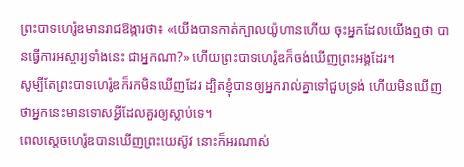ព្រះបាទហេរ៉ូឌមានរាជឱង្ការថា៖ «យើងបានកាត់ក្បាលយ៉ូហានហើយ ចុះអ្នកដែលយើងឮថា បានធ្វើការអស្ចារ្យទាំងនេះ ជាអ្នកណា?» ហើយព្រះបាទហេរ៉ូឌក៏ចង់ឃើញព្រះអង្គដែរ។
សូម្បីតែព្រះបាទហេរ៉ូឌក៏រកមិនឃើញដែរ ដ្បិតខ្ញុំបានឲ្យអ្នករាល់គ្នាទៅជួបទ្រង់ ហើយមិនឃើញថាអ្នកនេះមានទោសអ្វីដែលគួរឲ្យស្លាប់ទេ។
ពេលស្តេចហេរ៉ូឌបានឃើញព្រះយេស៊ូវ នោះក៏អរណាស់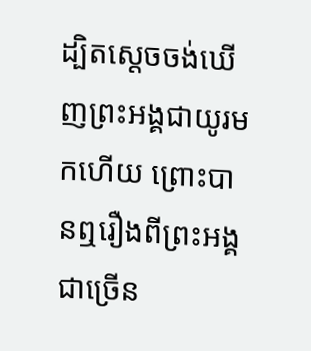ដ្បិតស្តេចចង់ឃើញព្រះអង្គជាយូរមកហើយ ព្រោះបានឮរឿងពីព្រះអង្គជាច្រើន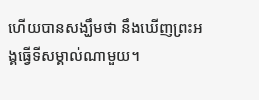ហើយបានសង្ឃឹមថា នឹងឃើញព្រះអង្គធ្វើទីសម្គាល់ណាមួយ។